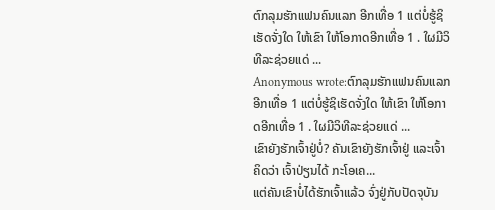ຕົກລຸມຮັກແຟນຄົນແລກ ອີກເທື່ອ 1 ແຕ່ບໍ່ຮູ້ຊິເຮັດຈັ່ງໃດ ໃຫ້ເຂົາ ໃຫ້ໂອກາດອີກເທື່ອ 1 . ໃຜມີວິທີລະຊ່ວຍແດ່ ...
Anonymous wrote:ຕົກລຸມຮັກແຟນຄົນແລກ ອີກເທື່ອ 1 ແຕ່ບໍ່ຮູ້ຊິເຮັດຈັ່ງໃດ ໃຫ້ເຂົາ ໃຫ້ໂອກາດອີກເທື່ອ 1 . ໃຜມີວິທີລະຊ່ວຍແດ່ ...
ເຂົາຍັງຮັກເຈົ້າຢູ່ບໍ່? ຄັນເຂົາຍັງຮັກເຈົ້າຢູ່ ແລະເຈົ້າຄິດວ່າ ເຈົ້າປ່ຽນໄດ້ ກະໂອເຄ...
ແຕ່ຄັນເຂົາບໍ່ໄດ້ຮັກເຈົ້າແລ້ວ ຈົ່ງຢູ່ກັບປັດຈຸບັນ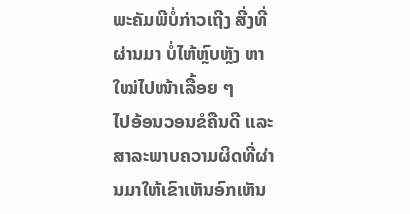ພະຄັມພີບໍ່ກ່າວເຖີງ ສີ່ງທີ່ຜ່ານມາ ບໍ່ໄຫ້ຫຼົບຫຼັງ ຫາໃໝ່ໄປໜ້າເລື້ອຍ ໆ
ໄປອ້ອນວອນຂໍຄືນດີ ແລະ ສາລະພາບຄວາມຜິດທີ່ຜ່ານມາໃຫ້ເຂົາເຫັນອົກເຫັນ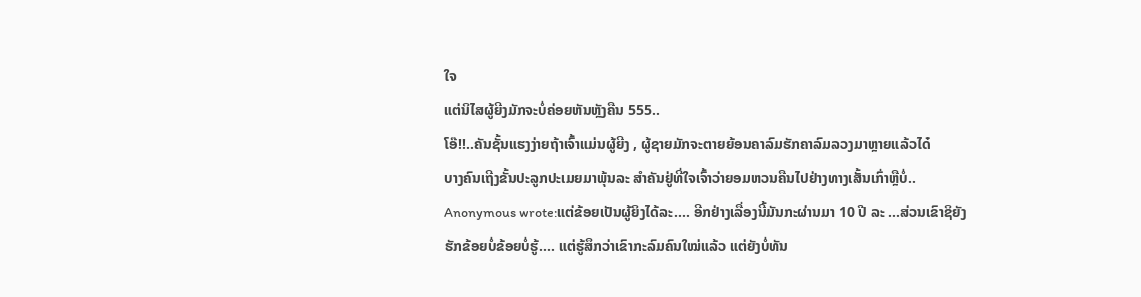ໃຈ
ແຕ່ນິໄສຜູ້ຍີງມັກຈະບໍ່ຄ່ອຍຫັນຫຼັງຄືນ 555..
ໂອ໊!!..ຄັນຊັ້ນແຮງງ່າຍຖ້າເຈົ້າແມ່ນຜູ້ຍີງ , ຜູ້ຊາຍມັກຈະຕາຍຍ້ອນຄາລົມຮັກຄາລົມລວງມາຫຼາຍແລ້ວໄດ໋
ບາງຄົນເຖີງຂັ້ນປະລູກປະເມຍມາພຸ້ນລະ ສຳຄັນຢູ່ທີ່ໃຈເຈົ້າວ່າຍອມຫວນຄືນໄປຢ່າງທາງເສັ້ນເກົ່າຫຼືບໍ່..
Anonymous wrote:ແຕ່ຂ້ອຍເປັນຜູ້ຍິງໄດ້ລະ.... ອີກຢ່າງເລື່ອງນີ້ມັນກະຜ່ານມາ 10 ປີ ລະ ...ສ່ວນເຂົາຊິຍັງຮັກຂ້ອຍບໍ່ຂ້ອຍບໍ່ຮູ້.... ແຕ່ຮູ້ສຶກວ່າເຂົາກະລົມຄົນໃໝ່ແລ້ວ ແຕ່ຍັງບໍ່ທັນ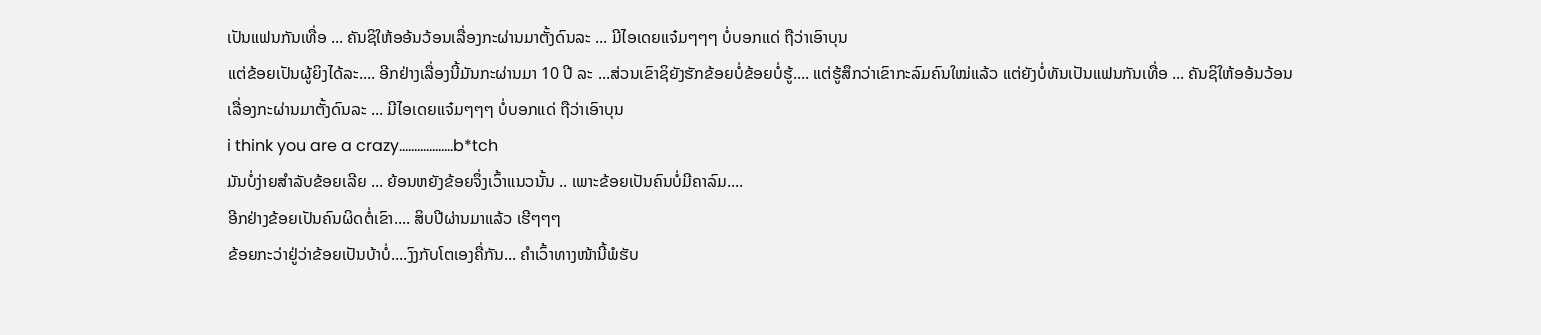ເປັນແຟນກັນເທື່ອ ... ຄັນຊິໃຫ້ອອ້ນວ້ອນເລື່ອງກະຜ່ານມາຕັ້ງດົນລະ ... ມີໄອເດຍແຈ໋ມໆໆໆ ບໍ່ບອກແດ່ ຖືວ່າເອົາບຸນ
ແຕ່ຂ້ອຍເປັນຜູ້ຍິງໄດ້ລະ.... ອີກຢ່າງເລື່ອງນີ້ມັນກະຜ່ານມາ 10 ປີ ລະ ...ສ່ວນເຂົາຊິຍັງຮັກຂ້ອຍບໍ່ຂ້ອຍບໍ່ຮູ້.... ແຕ່ຮູ້ສຶກວ່າເຂົາກະລົມຄົນໃໝ່ແລ້ວ ແຕ່ຍັງບໍ່ທັນເປັນແຟນກັນເທື່ອ ... ຄັນຊິໃຫ້ອອ້ນວ້ອນເລື່ອງກະຜ່ານມາຕັ້ງດົນລະ ... ມີໄອເດຍແຈ໋ມໆໆໆ ບໍ່ບອກແດ່ ຖືວ່າເອົາບຸນ
i think you are a crazy..................b*tch
ມັນບໍ່ງ່າຍສຳລັບຂ້ອຍເລີຍ ... ຍ້ອນຫຍັງຂ້ອຍຈຶ່ງເວົ້າແນວນັ້ນ .. ເພາະຂ້ອຍເປັນຄົນບໍ່ມີຄາລົມ....
ອີກຢ່າງຂ້ອຍເປັນຄົນຜິດຕໍ່ເຂົາ.... ສິບປີຜ່ານມາແລ້ວ ເຮີໆໆໆ
ຂ້ອຍກະວ່າຢູ່ວ່າຂ້ອຍເປັນບ້າບໍ່....ງົງກັບໂຕເອງຄື່ກັນ... ຄຳເວົ້າທາງໜ້ານີ້ພໍຮັບ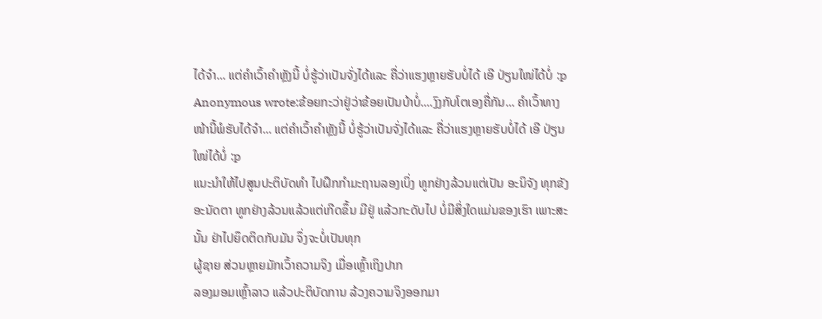ໄດ້ຈ໋າ... ແຕ່ຄຳເວົ້າຄຳຫຼັງນີ້ ບໍ່ຮູ້ວ່າເປັນຈັ່ງໄດ້ແລະ ຄື່ວ່າແຮງຫຼາຍຮັບບໍ່ໄດ້ ເອີ ປ່ຽນໃໜ່ໄດ້ບໍ່ :p
Anonymous wrote:ຂ້ອຍກະວ່າຢູ່ວ່າຂ້ອຍເປັນບ້າບໍ່....ງົງກັບໂຕເອງຄື່ກັນ... ຄຳເວົ້າທາງໜ້ານີ້ພໍຮັບໄດ້ຈ໋າ... ແຕ່ຄຳເວົ້າຄຳຫຼັງນີ້ ບໍ່ຮູ້ວ່າເປັນຈັ່ງໄດ້ແລະ ຄື່ວ່າແຮງຫຼາຍຮັບບໍ່ໄດ້ ເອີ ປ່ຽນໃໜ່ໄດ້ບໍ່ :p
ແນະນຳໃຫ້ໄປສູນປະຕິບັດທຳ ໄປຝຶກກຳມະຖານລອງເບິ່ງ ທູກຢ່າງລ້ວນແຕ່ເປັນ ອະນິຈັງ ທຸກຂັງ ອະນັດຕາ ທູກຢ່າງລ້ວນແລ້ວແຕ່ເກີດຂຶ້ນ ມີຢູ່ ແລ້ວກະດັບໄປ ບໍ່ມີສິ່ງໃດແມ່ນຂອງເຮົາ ເພາະສະນັ້ນ ຢ່າໄປຍຶດຕິດກັບມັນ ຈຶ່ງຈະບໍ່ເປັນທຸກ
ຜູ້ຊາຍ ສ່ວນຫຼາຍມັກເວົ້າຄວາມຈິງ ເມື່ອເຫຼົ້າເຖິງປາກ
ລອງມອມເຫຼົ້າລາວ ແລ້ວປະຕິບັດການ ລ້ວງຄວາມຈິງອອກມາ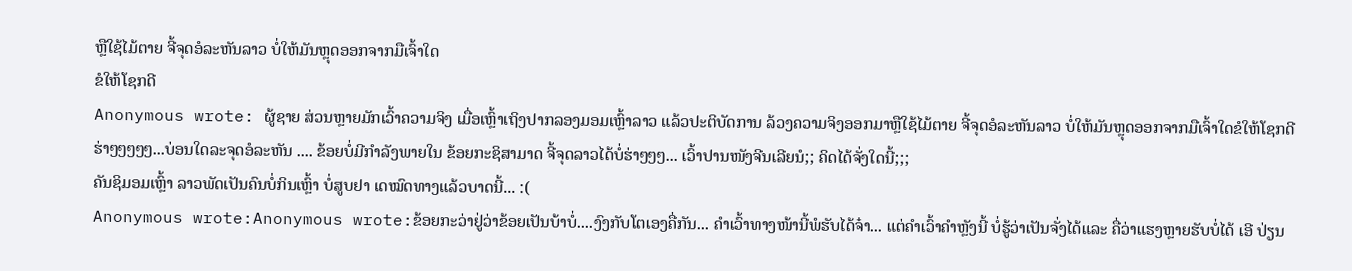ຫຼືໃຊ້ໄມ້ຕາຍ ຈີ້ຈຸດອໍລະຫັນລາວ ບໍ່ໃຫ້ມັນຫຼຸດອອກຈາກມືເຈົ້າໃດ
ຂໍໃຫ້ໂຊກດີ
Anonymous wrote: ຜູ້ຊາຍ ສ່ວນຫຼາຍມັກເວົ້າຄວາມຈິງ ເມື່ອເຫຼົ້າເຖິງປາກລອງມອມເຫຼົ້າລາວ ແລ້ວປະຕິບັດການ ລ້ວງຄວາມຈິງອອກມາຫຼືໃຊ້ໄມ້ຕາຍ ຈີ້ຈຸດອໍລະຫັນລາວ ບໍ່ໃຫ້ມັນຫຼຸດອອກຈາກມືເຈົ້າໃດຂໍໃຫ້ໂຊກດີ
ຮ່າໆໆໆໆໆ...ບ່ອນໃດລະຈຸດອໍລະຫັນ .... ຂ້ອຍບໍ່ມີກຳລັງພາຍໃນ ຂ້ອຍກະຊິສາມາດ ຈີ້ຈຸດລາວໄດ້ບໍ່ຮ່າໆໆໆ... ເວົ້າປານໜັງຈີນເລີຍນໍ;; ຄິດໄດ້ຈັ່ງໃດນີ້;;;
ຄັນຊິມອມເຫຼົ້າ ລາວພັດເປັນຄົນບໍ່ກິນເຫຼົ້າ ບໍ່ສູບຢາ ເດໝົດທາງແລ້ວບາດນີ້... :(
Anonymous wrote:Anonymous wrote:ຂ້ອຍກະວ່າຢູ່ວ່າຂ້ອຍເປັນບ້າບໍ່....ງົງກັບໂຕເອງຄື່ກັນ... ຄຳເວົ້າທາງໜ້ານີ້ພໍຮັບໄດ້ຈ໋າ... ແຕ່ຄຳເວົ້າຄຳຫຼັງນີ້ ບໍ່ຮູ້ວ່າເປັນຈັ່ງໄດ້ແລະ ຄື່ວ່າແຮງຫຼາຍຮັບບໍ່ໄດ້ ເອີ ປ່ຽນ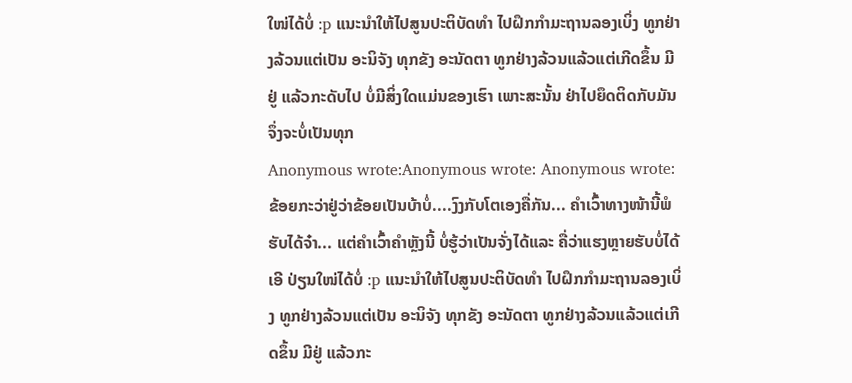ໃໜ່ໄດ້ບໍ່ :p ແນະນຳໃຫ້ໄປສູນປະຕິບັດທຳ ໄປຝຶກກຳມະຖານລອງເບິ່ງ ທູກຢ່າງລ້ວນແຕ່ເປັນ ອະນິຈັງ ທຸກຂັງ ອະນັດຕາ ທູກຢ່າງລ້ວນແລ້ວແຕ່ເກີດຂຶ້ນ ມີຢູ່ ແລ້ວກະດັບໄປ ບໍ່ມີສິ່ງໃດແມ່ນຂອງເຮົາ ເພາະສະນັ້ນ ຢ່າໄປຍຶດຕິດກັບມັນ ຈຶ່ງຈະບໍ່ເປັນທຸກ
Anonymous wrote:Anonymous wrote: Anonymous wrote:ຂ້ອຍກະວ່າຢູ່ວ່າຂ້ອຍເປັນບ້າບໍ່....ງົງກັບໂຕເອງຄື່ກັນ... ຄຳເວົ້າທາງໜ້ານີ້ພໍຮັບໄດ້ຈ໋າ... ແຕ່ຄຳເວົ້າຄຳຫຼັງນີ້ ບໍ່ຮູ້ວ່າເປັນຈັ່ງໄດ້ແລະ ຄື່ວ່າແຮງຫຼາຍຮັບບໍ່ໄດ້ ເອີ ປ່ຽນໃໜ່ໄດ້ບໍ່ :p ແນະນຳໃຫ້ໄປສູນປະຕິບັດທຳ ໄປຝຶກກຳມະຖານລອງເບິ່ງ ທູກຢ່າງລ້ວນແຕ່ເປັນ ອະນິຈັງ ທຸກຂັງ ອະນັດຕາ ທູກຢ່າງລ້ວນແລ້ວແຕ່ເກີດຂຶ້ນ ມີຢູ່ ແລ້ວກະ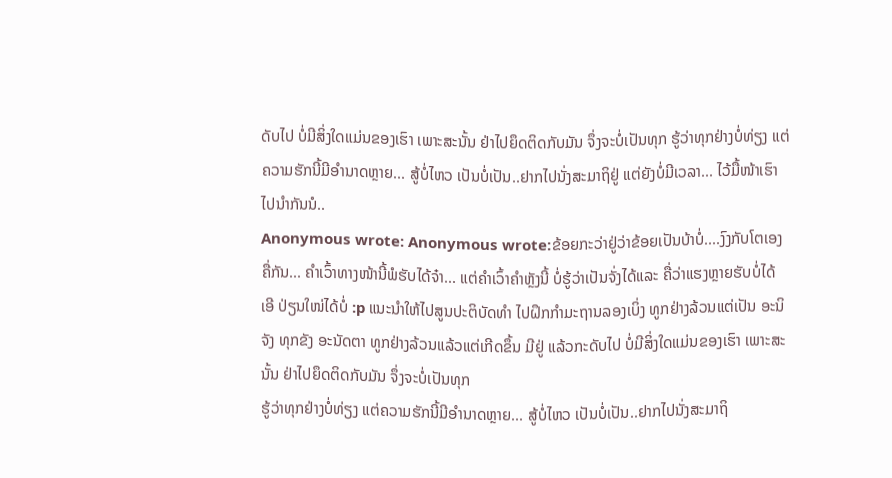ດັບໄປ ບໍ່ມີສິ່ງໃດແມ່ນຂອງເຮົາ ເພາະສະນັ້ນ ຢ່າໄປຍຶດຕິດກັບມັນ ຈຶ່ງຈະບໍ່ເປັນທຸກ ຮູ້ວ່າທຸກຢ່າງບໍ່ທ່ຽງ ແຕ່ຄວາມຮັກນີ້ມີອຳນາດຫຼາຍ... ສູ້ບໍ່ໄຫວ ເປັນບໍ່ເປັນ..ຢາກໄປນັ່ງສະມາຖິຢູ່ ແຕ່ຍັງບໍ່ມີເວລາ... ໄວ້ມື້ໜ້າເຮົາໄປນຳກັນນໍ..
Anonymous wrote: Anonymous wrote:ຂ້ອຍກະວ່າຢູ່ວ່າຂ້ອຍເປັນບ້າບໍ່....ງົງກັບໂຕເອງຄື່ກັນ... ຄຳເວົ້າທາງໜ້ານີ້ພໍຮັບໄດ້ຈ໋າ... ແຕ່ຄຳເວົ້າຄຳຫຼັງນີ້ ບໍ່ຮູ້ວ່າເປັນຈັ່ງໄດ້ແລະ ຄື່ວ່າແຮງຫຼາຍຮັບບໍ່ໄດ້ ເອີ ປ່ຽນໃໜ່ໄດ້ບໍ່ :p ແນະນຳໃຫ້ໄປສູນປະຕິບັດທຳ ໄປຝຶກກຳມະຖານລອງເບິ່ງ ທູກຢ່າງລ້ວນແຕ່ເປັນ ອະນິຈັງ ທຸກຂັງ ອະນັດຕາ ທູກຢ່າງລ້ວນແລ້ວແຕ່ເກີດຂຶ້ນ ມີຢູ່ ແລ້ວກະດັບໄປ ບໍ່ມີສິ່ງໃດແມ່ນຂອງເຮົາ ເພາະສະນັ້ນ ຢ່າໄປຍຶດຕິດກັບມັນ ຈຶ່ງຈະບໍ່ເປັນທຸກ
ຮູ້ວ່າທຸກຢ່າງບໍ່ທ່ຽງ ແຕ່ຄວາມຮັກນີ້ມີອຳນາດຫຼາຍ... ສູ້ບໍ່ໄຫວ ເປັນບໍ່ເປັນ..ຢາກໄປນັ່ງສະມາຖິ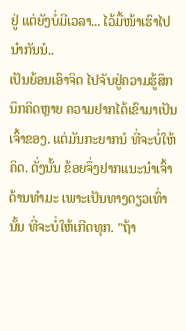ຢູ່ ແຕ່ຍັງບໍ່ມີເວລາ... ໄວ້ມື້ໜ້າເຮົາໄປນຳກັນນໍ..
ເປັນຍ້ອນເອົາຈິດ ໄປຈັບຢູ່ຄວາມຮູ້ສຶກນຶກຄິດຫຼາຍ ຄວາມຢາກໄດ້ເຂົາມາເປັນເຈົ້າຂອງ. ແຕ່ມັນກະຍາກນໍ ທີ່ຈະບໍ່ໃຫ້ຄິດ. ດັ່ງນັ້ນ ຂ້ອຍຈຶ່ງຢາກແນະນຳເຈົ້າດ້ານທຳມະ ເພາະເປັນທາງດຽວເທົ່ານັ້ນ ທີ່ຈະບໍ່ໃຫ້ເກີດທຸກ. "ຖ້າ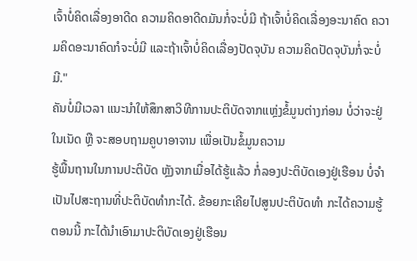ເຈົ້າບໍ່ຄິດເລື່ອງອາດີດ ຄວາມຄິດອາດີດມັນກໍ່ຈະບໍ່ມີ ຖ້າເຈົ້າບໍ່ຄິດເລື່ອງອະນາຄົດ ຄວາມຄິດອະນາຄົດກໍຈະບໍ່ມີ ແລະຖ້າເຈົ້າບໍ່ຄິດເລື່ອງປັດຈຸບັນ ຄວາມຄິດປັດຈຸບັນກໍ່ຈະບໍ່ມີ."
ຄັນບໍ່ມີເວລາ ແນະນຳໃຫ້ສຶກສາວິທີການປະຕິບັດຈາກແຫຼ່ງຂໍ້ມູນຕ່າງກ່ອນ ບໍ່ວ່າຈະຢູ່ໃນເນັດ ຫຼື ຈະສອບຖາມຄູບາອາຈານ ເພື່ອເປັນຂໍ້ມູນຄວາມ
ຮູ້ພື້ນຖານໃນການປະຕິບັດ ຫຼັງຈາກເມື່ອໄດ້ຮູ້ແລ້ວ ກໍ່ລອງປະຕິບັດເອງຢູ່ເຮືອນ ບໍ່ຈຳເປັນໄປສະຖານທີ່ປະຕິບັດທຳກະໄດ້. ຂ້ອຍກະເຄີຍໄປສູນປະຕິບັດທຳ ກະໄດ້ຄວາມຮູ້
ຕອນນີ້ ກະໄດ້ນຳເອົາມາປະຕິບັດເອງຢູ່ເຮືອນ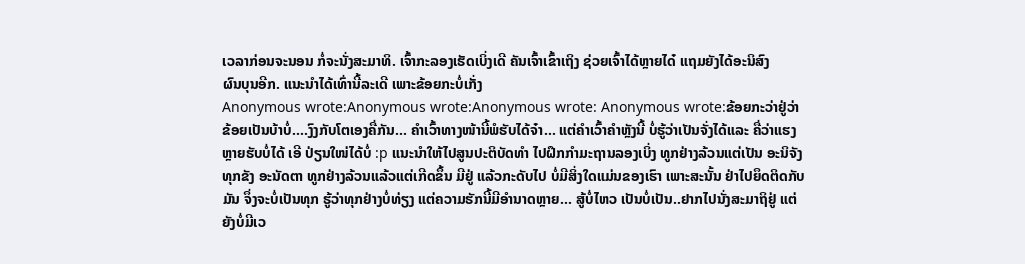ເວລາກ່ອນຈະນອນ ກໍ່ຈະນັ່ງສະມາທິ. ເຈົ້າກະລອງເຮັດເບິ່ງເດີ ຄັນເຈົ້າເຂົ້າເຖິງ ຊ່ວຍເຈົ້າໄດ້ຫຼາຍໄດ໋ ແຖມຍັງໄດ້ອະນິສົງ
ຜົນບຸນອີກ. ແນະນຳໄດ້ເທົ່ານີ້ລະເດີ ເພາະຂ້ອຍກະບໍ່ເກັ່ງ
Anonymous wrote:Anonymous wrote:Anonymous wrote: Anonymous wrote:ຂ້ອຍກະວ່າຢູ່ວ່າຂ້ອຍເປັນບ້າບໍ່....ງົງກັບໂຕເອງຄື່ກັນ... ຄຳເວົ້າທາງໜ້ານີ້ພໍຮັບໄດ້ຈ໋າ... ແຕ່ຄຳເວົ້າຄຳຫຼັງນີ້ ບໍ່ຮູ້ວ່າເປັນຈັ່ງໄດ້ແລະ ຄື່ວ່າແຮງຫຼາຍຮັບບໍ່ໄດ້ ເອີ ປ່ຽນໃໜ່ໄດ້ບໍ່ :p ແນະນຳໃຫ້ໄປສູນປະຕິບັດທຳ ໄປຝຶກກຳມະຖານລອງເບິ່ງ ທູກຢ່າງລ້ວນແຕ່ເປັນ ອະນິຈັງ ທຸກຂັງ ອະນັດຕາ ທູກຢ່າງລ້ວນແລ້ວແຕ່ເກີດຂຶ້ນ ມີຢູ່ ແລ້ວກະດັບໄປ ບໍ່ມີສິ່ງໃດແມ່ນຂອງເຮົາ ເພາະສະນັ້ນ ຢ່າໄປຍຶດຕິດກັບມັນ ຈຶ່ງຈະບໍ່ເປັນທຸກ ຮູ້ວ່າທຸກຢ່າງບໍ່ທ່ຽງ ແຕ່ຄວາມຮັກນີ້ມີອຳນາດຫຼາຍ... ສູ້ບໍ່ໄຫວ ເປັນບໍ່ເປັນ..ຢາກໄປນັ່ງສະມາຖິຢູ່ ແຕ່ຍັງບໍ່ມີເວ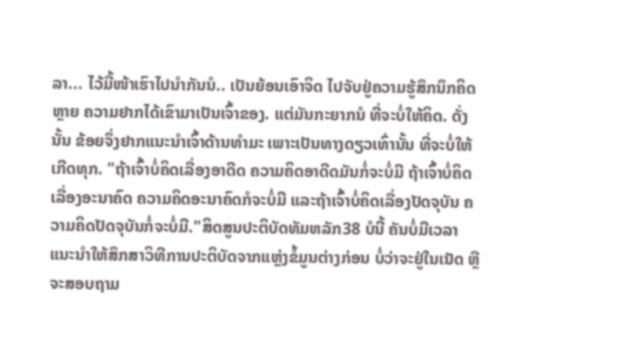ລາ... ໄວ້ມື້ໜ້າເຮົາໄປນຳກັນນໍ.. ເປັນຍ້ອນເອົາຈິດ ໄປຈັບຢູ່ຄວາມຮູ້ສຶກນຶກຄິດຫຼາຍ ຄວາມຢາກໄດ້ເຂົາມາເປັນເຈົ້າຂອງ. ແຕ່ມັນກະຍາກນໍ ທີ່ຈະບໍ່ໃຫ້ຄິດ. ດັ່ງນັ້ນ ຂ້ອຍຈຶ່ງຢາກແນະນຳເຈົ້າດ້ານທຳມະ ເພາະເປັນທາງດຽວເທົ່ານັ້ນ ທີ່ຈະບໍ່ໃຫ້ເກີດທຸກ. "ຖ້າເຈົ້າບໍ່ຄິດເລື່ອງອາດີດ ຄວາມຄິດອາດີດມັນກໍ່ຈະບໍ່ມີ ຖ້າເຈົ້າບໍ່ຄິດເລື່ອງອະນາຄົດ ຄວາມຄິດອະນາຄົດກໍຈະບໍ່ມີ ແລະຖ້າເຈົ້າບໍ່ຄິດເລື່ອງປັດຈຸບັນ ຄວາມຄິດປັດຈຸບັນກໍ່ຈະບໍ່ມີ."ສິດສູນປະຕິບັດທັມຫລັກ38 ບໍນີ້ ຄັນບໍ່ມີເວລາ ແນະນຳໃຫ້ສຶກສາວິທີການປະຕິບັດຈາກແຫຼ່ງຂໍ້ມູນຕ່າງກ່ອນ ບໍ່ວ່າຈະຢູ່ໃນເນັດ ຫຼື ຈະສອບຖາມ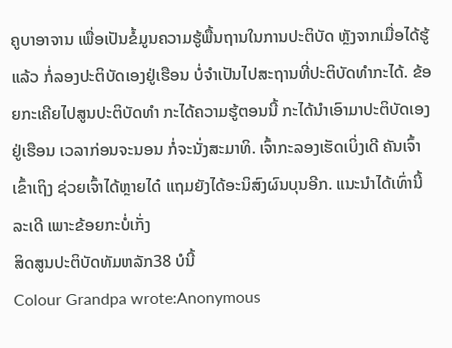ຄູບາອາຈານ ເພື່ອເປັນຂໍ້ມູນຄວາມຮູ້ພື້ນຖານໃນການປະຕິບັດ ຫຼັງຈາກເມື່ອໄດ້ຮູ້ແລ້ວ ກໍ່ລອງປະຕິບັດເອງຢູ່ເຮືອນ ບໍ່ຈຳເປັນໄປສະຖານທີ່ປະຕິບັດທຳກະໄດ້. ຂ້ອຍກະເຄີຍໄປສູນປະຕິບັດທຳ ກະໄດ້ຄວາມຮູ້ຕອນນີ້ ກະໄດ້ນຳເອົາມາປະຕິບັດເອງຢູ່ເຮືອນ ເວລາກ່ອນຈະນອນ ກໍ່ຈະນັ່ງສະມາທິ. ເຈົ້າກະລອງເຮັດເບິ່ງເດີ ຄັນເຈົ້າເຂົ້າເຖິງ ຊ່ວຍເຈົ້າໄດ້ຫຼາຍໄດ໋ ແຖມຍັງໄດ້ອະນິສົງຜົນບຸນອີກ. ແນະນຳໄດ້ເທົ່ານີ້ລະເດີ ເພາະຂ້ອຍກະບໍ່ເກັ່ງ
ສິດສູນປະຕິບັດທັມຫລັກ38 ບໍນີ້
Colour Grandpa wrote:Anonymous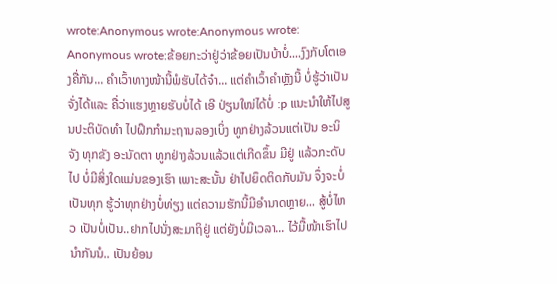wrote:Anonymous wrote:Anonymous wrote: Anonymous wrote:ຂ້ອຍກະວ່າຢູ່ວ່າຂ້ອຍເປັນບ້າບໍ່....ງົງກັບໂຕເອງຄື່ກັນ... ຄຳເວົ້າທາງໜ້ານີ້ພໍຮັບໄດ້ຈ໋າ... ແຕ່ຄຳເວົ້າຄຳຫຼັງນີ້ ບໍ່ຮູ້ວ່າເປັນຈັ່ງໄດ້ແລະ ຄື່ວ່າແຮງຫຼາຍຮັບບໍ່ໄດ້ ເອີ ປ່ຽນໃໜ່ໄດ້ບໍ່ :p ແນະນຳໃຫ້ໄປສູນປະຕິບັດທຳ ໄປຝຶກກຳມະຖານລອງເບິ່ງ ທູກຢ່າງລ້ວນແຕ່ເປັນ ອະນິຈັງ ທຸກຂັງ ອະນັດຕາ ທູກຢ່າງລ້ວນແລ້ວແຕ່ເກີດຂຶ້ນ ມີຢູ່ ແລ້ວກະດັບໄປ ບໍ່ມີສິ່ງໃດແມ່ນຂອງເຮົາ ເພາະສະນັ້ນ ຢ່າໄປຍຶດຕິດກັບມັນ ຈຶ່ງຈະບໍ່ເປັນທຸກ ຮູ້ວ່າທຸກຢ່າງບໍ່ທ່ຽງ ແຕ່ຄວາມຮັກນີ້ມີອຳນາດຫຼາຍ... ສູ້ບໍ່ໄຫວ ເປັນບໍ່ເປັນ..ຢາກໄປນັ່ງສະມາຖິຢູ່ ແຕ່ຍັງບໍ່ມີເວລາ... ໄວ້ມື້ໜ້າເຮົາໄປນຳກັນນໍ.. ເປັນຍ້ອນ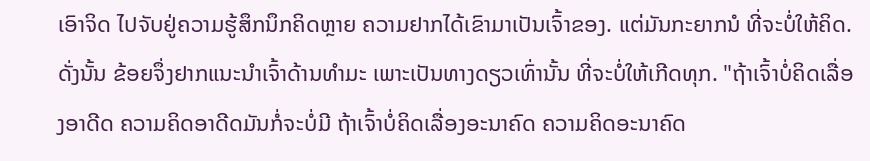ເອົາຈິດ ໄປຈັບຢູ່ຄວາມຮູ້ສຶກນຶກຄິດຫຼາຍ ຄວາມຢາກໄດ້ເຂົາມາເປັນເຈົ້າຂອງ. ແຕ່ມັນກະຍາກນໍ ທີ່ຈະບໍ່ໃຫ້ຄິດ. ດັ່ງນັ້ນ ຂ້ອຍຈຶ່ງຢາກແນະນຳເຈົ້າດ້ານທຳມະ ເພາະເປັນທາງດຽວເທົ່ານັ້ນ ທີ່ຈະບໍ່ໃຫ້ເກີດທຸກ. "ຖ້າເຈົ້າບໍ່ຄິດເລື່ອງອາດີດ ຄວາມຄິດອາດີດມັນກໍ່ຈະບໍ່ມີ ຖ້າເຈົ້າບໍ່ຄິດເລື່ອງອະນາຄົດ ຄວາມຄິດອະນາຄົດ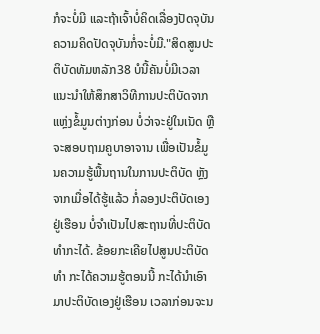ກໍຈະບໍ່ມີ ແລະຖ້າເຈົ້າບໍ່ຄິດເລື່ອງປັດຈຸບັນ ຄວາມຄິດປັດຈຸບັນກໍ່ຈະບໍ່ມີ."ສິດສູນປະຕິບັດທັມຫລັກ38 ບໍນີ້ຄັນບໍ່ມີເວລາ ແນະນຳໃຫ້ສຶກສາວິທີການປະຕິບັດຈາກແຫຼ່ງຂໍ້ມູນຕ່າງກ່ອນ ບໍ່ວ່າຈະຢູ່ໃນເນັດ ຫຼື ຈະສອບຖາມຄູບາອາຈານ ເພື່ອເປັນຂໍ້ມູນຄວາມຮູ້ພື້ນຖານໃນການປະຕິບັດ ຫຼັງຈາກເມື່ອໄດ້ຮູ້ແລ້ວ ກໍ່ລອງປະຕິບັດເອງຢູ່ເຮືອນ ບໍ່ຈຳເປັນໄປສະຖານທີ່ປະຕິບັດທຳກະໄດ້. ຂ້ອຍກະເຄີຍໄປສູນປະຕິບັດທຳ ກະໄດ້ຄວາມຮູ້ຕອນນີ້ ກະໄດ້ນຳເອົາມາປະຕິບັດເອງຢູ່ເຮືອນ ເວລາກ່ອນຈະນ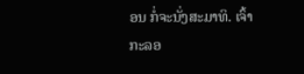ອນ ກໍ່ຈະນັ່ງສະມາທິ. ເຈົ້າກະລອ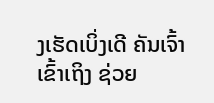ງເຮັດເບິ່ງເດີ ຄັນເຈົ້າເຂົ້າເຖິງ ຊ່ວຍ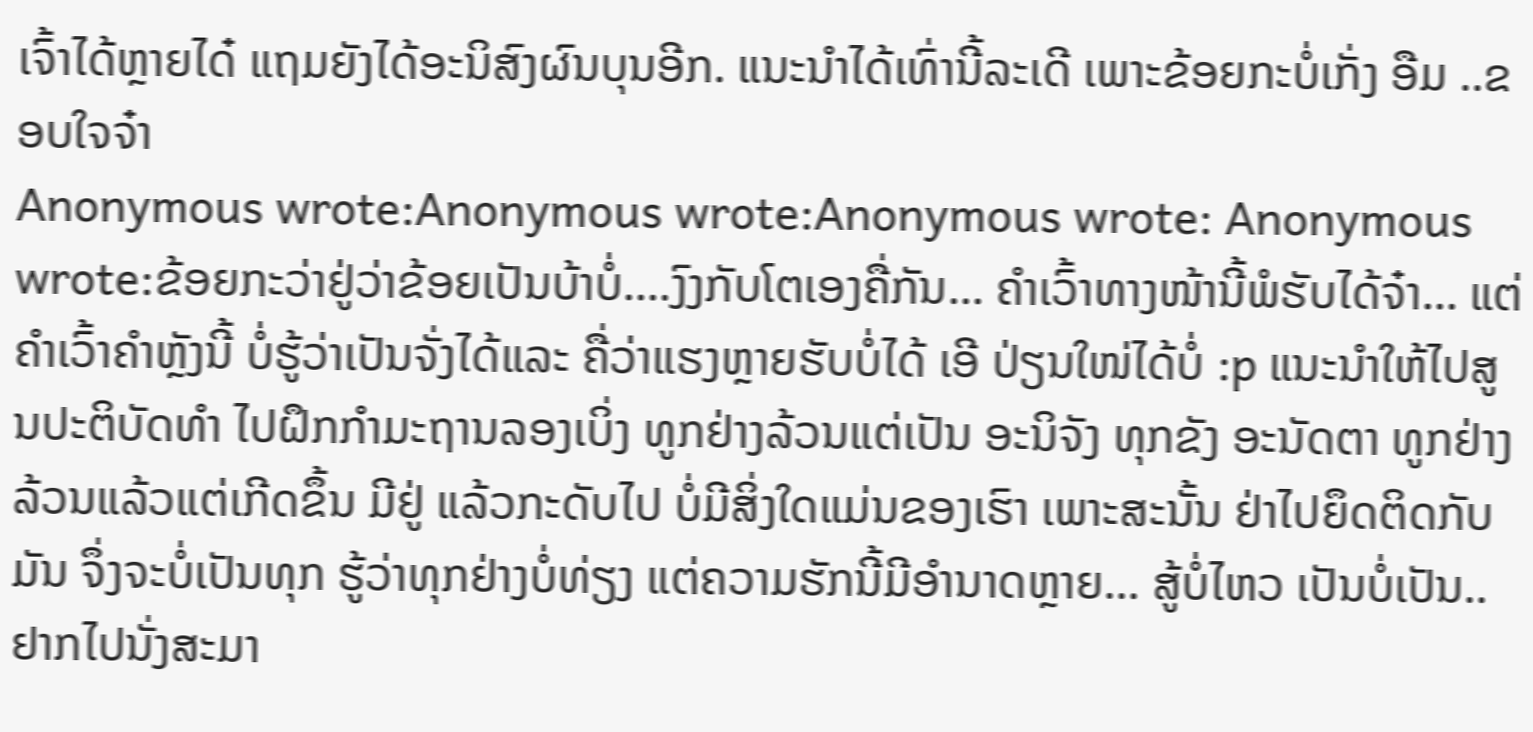ເຈົ້າໄດ້ຫຼາຍໄດ໋ ແຖມຍັງໄດ້ອະນິສົງຜົນບຸນອີກ. ແນະນຳໄດ້ເທົ່ານີ້ລະເດີ ເພາະຂ້ອຍກະບໍ່ເກັ່ງ ອືມ ..ຂອບໃຈຈ໋າ
Anonymous wrote:Anonymous wrote:Anonymous wrote: Anonymous wrote:ຂ້ອຍກະວ່າຢູ່ວ່າຂ້ອຍເປັນບ້າບໍ່....ງົງກັບໂຕເອງຄື່ກັນ... ຄຳເວົ້າທາງໜ້ານີ້ພໍຮັບໄດ້ຈ໋າ... ແຕ່ຄຳເວົ້າຄຳຫຼັງນີ້ ບໍ່ຮູ້ວ່າເປັນຈັ່ງໄດ້ແລະ ຄື່ວ່າແຮງຫຼາຍຮັບບໍ່ໄດ້ ເອີ ປ່ຽນໃໜ່ໄດ້ບໍ່ :p ແນະນຳໃຫ້ໄປສູນປະຕິບັດທຳ ໄປຝຶກກຳມະຖານລອງເບິ່ງ ທູກຢ່າງລ້ວນແຕ່ເປັນ ອະນິຈັງ ທຸກຂັງ ອະນັດຕາ ທູກຢ່າງລ້ວນແລ້ວແຕ່ເກີດຂຶ້ນ ມີຢູ່ ແລ້ວກະດັບໄປ ບໍ່ມີສິ່ງໃດແມ່ນຂອງເຮົາ ເພາະສະນັ້ນ ຢ່າໄປຍຶດຕິດກັບມັນ ຈຶ່ງຈະບໍ່ເປັນທຸກ ຮູ້ວ່າທຸກຢ່າງບໍ່ທ່ຽງ ແຕ່ຄວາມຮັກນີ້ມີອຳນາດຫຼາຍ... ສູ້ບໍ່ໄຫວ ເປັນບໍ່ເປັນ..ຢາກໄປນັ່ງສະມາ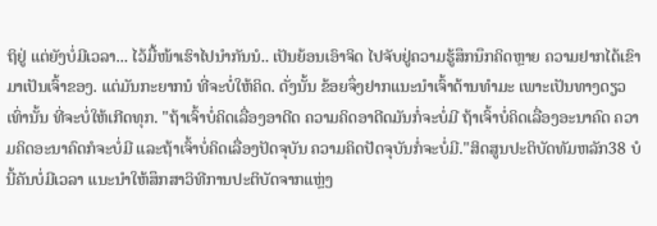ຖິຢູ່ ແຕ່ຍັງບໍ່ມີເວລາ... ໄວ້ມື້ໜ້າເຮົາໄປນຳກັນນໍ.. ເປັນຍ້ອນເອົາຈິດ ໄປຈັບຢູ່ຄວາມຮູ້ສຶກນຶກຄິດຫຼາຍ ຄວາມຢາກໄດ້ເຂົາມາເປັນເຈົ້າຂອງ. ແຕ່ມັນກະຍາກນໍ ທີ່ຈະບໍ່ໃຫ້ຄິດ. ດັ່ງນັ້ນ ຂ້ອຍຈຶ່ງຢາກແນະນຳເຈົ້າດ້ານທຳມະ ເພາະເປັນທາງດຽວເທົ່ານັ້ນ ທີ່ຈະບໍ່ໃຫ້ເກີດທຸກ. "ຖ້າເຈົ້າບໍ່ຄິດເລື່ອງອາດີດ ຄວາມຄິດອາດີດມັນກໍ່ຈະບໍ່ມີ ຖ້າເຈົ້າບໍ່ຄິດເລື່ອງອະນາຄົດ ຄວາມຄິດອະນາຄົດກໍຈະບໍ່ມີ ແລະຖ້າເຈົ້າບໍ່ຄິດເລື່ອງປັດຈຸບັນ ຄວາມຄິດປັດຈຸບັນກໍ່ຈະບໍ່ມີ."ສິດສູນປະຕິບັດທັມຫລັກ38 ບໍນີ້ຄັນບໍ່ມີເວລາ ແນະນຳໃຫ້ສຶກສາວິທີການປະຕິບັດຈາກແຫຼ່ງ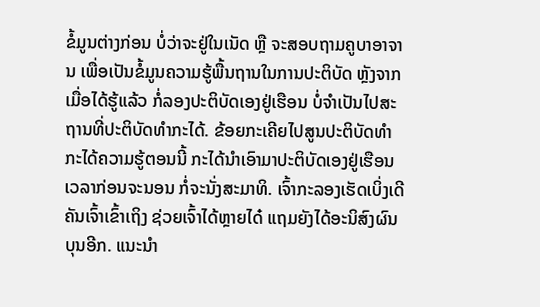ຂໍ້ມູນຕ່າງກ່ອນ ບໍ່ວ່າຈະຢູ່ໃນເນັດ ຫຼື ຈະສອບຖາມຄູບາອາຈານ ເພື່ອເປັນຂໍ້ມູນຄວາມຮູ້ພື້ນຖານໃນການປະຕິບັດ ຫຼັງຈາກເມື່ອໄດ້ຮູ້ແລ້ວ ກໍ່ລອງປະຕິບັດເອງຢູ່ເຮືອນ ບໍ່ຈຳເປັນໄປສະຖານທີ່ປະຕິບັດທຳກະໄດ້. ຂ້ອຍກະເຄີຍໄປສູນປະຕິບັດທຳ ກະໄດ້ຄວາມຮູ້ຕອນນີ້ ກະໄດ້ນຳເອົາມາປະຕິບັດເອງຢູ່ເຮືອນ ເວລາກ່ອນຈະນອນ ກໍ່ຈະນັ່ງສະມາທິ. ເຈົ້າກະລອງເຮັດເບິ່ງເດີ ຄັນເຈົ້າເຂົ້າເຖິງ ຊ່ວຍເຈົ້າໄດ້ຫຼາຍໄດ໋ ແຖມຍັງໄດ້ອະນິສົງຜົນບຸນອີກ. ແນະນຳ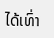ໄດ້ເທົ່າ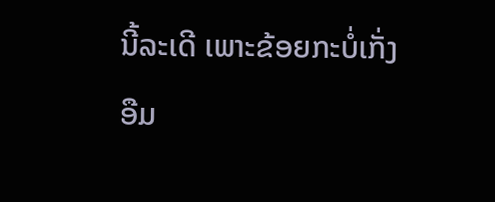ນີ້ລະເດີ ເພາະຂ້ອຍກະບໍ່ເກັ່ງ
ອືມ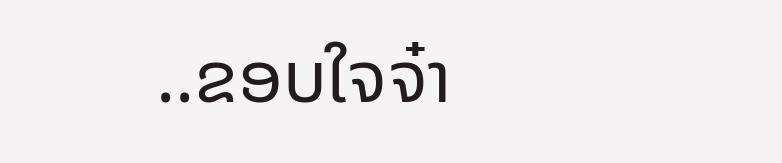..ຂອບໃຈຈ໋າ